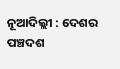ନୂଆଦିଲ୍ଲୀ : ଦେଶର ପଞ୍ଚଦଶ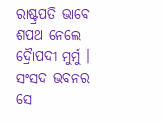ରାଷ୍ଟ୍ରପତି ଭାବେ ଶପଥ ନେଲେ ଦ୍ରୈାପଦୀ ମୁର୍ମୁ । ସଂସଦ ଭବନର ସେ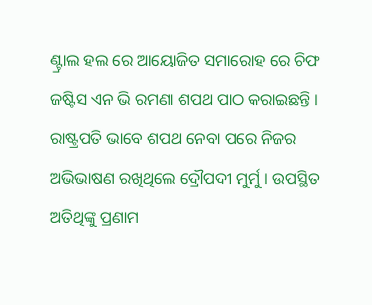ଣ୍ଟ୍ରାଲ ହଲ ରେ ଆୟୋଜିତ ସମାରୋହ ରେ ଚିଫ ଜଷ୍ଟିସ ଏନ ଭି ରମଣା ଶପଥ ପାଠ କରାଇଛନ୍ତି । ରାଷ୍ଟ୍ରପତି ଭାବେ ଶପଥ ନେବା ପରେ ନିଜର ଅଭିଭାଷଣ ରଖିଥିଲେ ଦ୍ରୌପଦୀ ମୁର୍ମୁ । ଉପସ୍ଥିତ ଅତିଥିଙ୍କୁ ପ୍ରଣାମ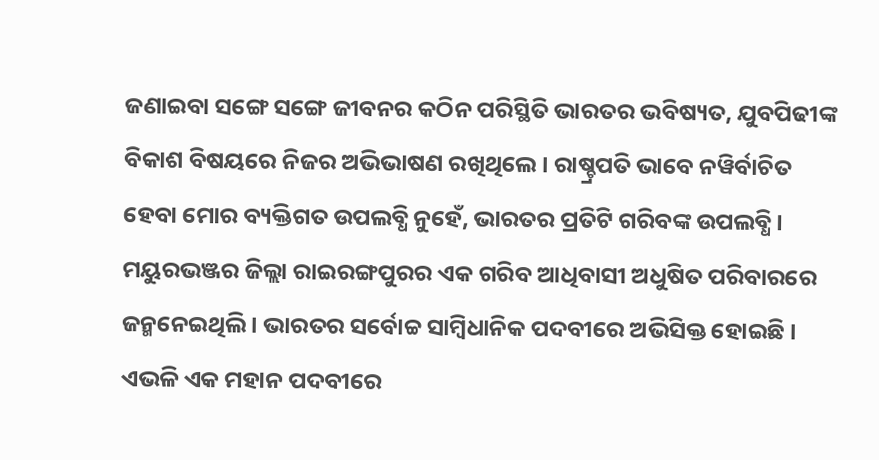ଜଣାଇବା ସଙ୍ଗେ ସଙ୍ଗେ ଜୀବନର କଠିନ ପରିସ୍ଥିତି ଭାରତର ଭବିଷ୍ୟତ, ଯୁବପିଢୀଙ୍କ ବିକାଶ ବିଷୟରେ ନିଜର ଅଭିଭାଷଣ ରଖିଥିଲେ । ରାଷ୍ଚ୍ରପତି ଭାବେ ନୱିର୍ବାଚିତ ହେବା ମୋର ବ୍ୟକ୍ତିଗତ ଉପଲବ୍ଧି ନୁହେଁ, ଭାରତର ପ୍ରତିଟି ଗରିବଙ୍କ ଉପଲବ୍ଧି । ମୟୁରଭଞ୍ଜର ଜିଲ୍ଲା ରାଇରଙ୍ଗପୁରର ଏକ ଗରିବ ଆଧିବାସୀ ଅଧୁଷିତ ପରିବାରରେ ଜନ୍ମନେଇଥିଲି । ଭାରତର ସର୍ବୋଚ୍ଚ ସାମ୍ବିଧାନିକ ପଦବୀରେ ଅଭିସିକ୍ତ ହୋଇଛି । ଏଭଳି ଏକ ମହାନ ପଦବୀରେ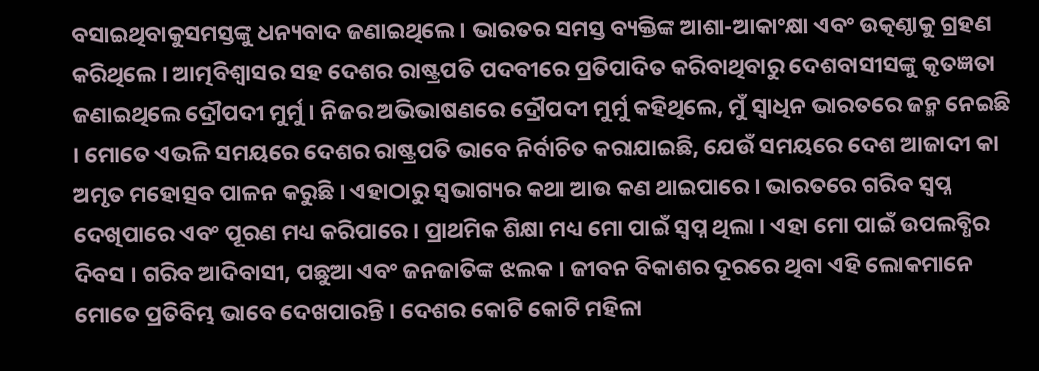ବସାଇଥିବାକୁସମସ୍ତଙ୍କୁ ଧନ୍ୟବାଦ ଜଣାଇଥିଲେ । ଭାରତର ସମସ୍ତ ବ୍ୟକ୍ତିଙ୍କ ଆଶା-ଆକାଂକ୍ଷା ଏବଂ ଉତ୍କଣ୍ଠାକୁ ଗ୍ରହଣ କରିଥିଲେ । ଆତ୍ମବିଶ୍ୱାସର ସହ ଦେଶର ରାଷ୍ଟ୍ରପତି ପଦବୀରେ ପ୍ରତିପାଦିତ କରିବାଥିବାରୁ ଦେଶବାସୀସଙ୍କୁ କୃତଜ୍ଞତା ଜଣାଇଥିଲେ ଦ୍ରୌପଦୀ ମୁର୍ମୁ । ନିଜର ଅଭିଭାଷଣରେ ଦ୍ରୌପଦୀ ମୁର୍ମୁ କହିଥିଲେ, ମୁଁ ସ୍ୱାଧିନ ଭାରତରେ ଜନ୍ମ ନେଇଛି । ମୋତେ ଏଭଳି ସମୟରେ ଦେଶର ରାଷ୍ଟ୍ରପତି ଭାବେ ନିର୍ବାଚିତ କରାଯାଇଛି, ଯେଉଁ ସମୟରେ ଦେଶ ଆଜାଦୀ କା ଅମୃତ ମହୋତ୍ସବ ପାଳନ କରୁଛି । ଏହାଠାରୁ ସ୍ୱଭାଗ୍ୟର କଥା ଆଉ କଣ ଥାଇପାରେ । ଭାରତରେ ଗରିବ ସ୍ୱପ୍ନ ଦେଖିପାରେ ଏବଂ ପୂରଣ ମଧ୍ୟ କରିପାରେ । ପ୍ରାଥମିକ ଶିକ୍ଷା ମଧ୍ୟ ମୋ ପାଇଁ ସ୍ୱପ୍ନ ଥିଲା । ଏହା ମୋ ପାଇଁ ଉପଲବ୍ଧିର ଦିବସ । ଗରିବ ଆଦିବାସୀ, ପଛୁଆ ଏବଂ ଜନଜାତିଙ୍କ ଝଲକ । ଜୀବନ ବିକାଶର ଦୂରରେ ଥିବା ଏହି ଲୋକମାନେ ମୋତେ ପ୍ରତିବିମ୍ଭ ଭାବେ ଦେଖପାରନ୍ତି । ଦେଶର କୋଟି କୋଟି ମହିଳା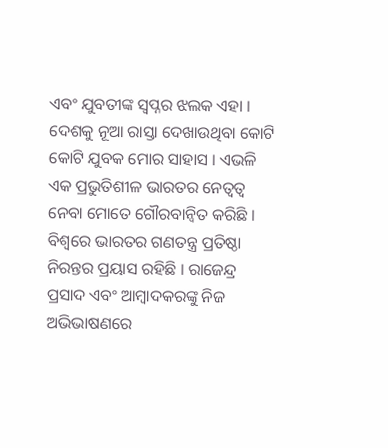ଏବଂ ଯୁବତୀଙ୍କ ସ୍ୱପ୍ନର ଝଲକ ଏହା । ଦେଶକୁ ନୂଆ ରାସ୍ତା ଦେଖାଉଥିବା କୋଟି କୋଟି ଯୁବକ ମୋର ସାହାସ । ଏଭଳି ଏକ ପ୍ରଭୁତିଶୀଳ ଭାରତର ନେତ୍ୱତ୍ୱ ନେବା ମୋତେ ଗୌରବାନ୍ୱିତ କରିଛି । ବିଶ୍ୱରେ ଭାରତର ଗଣତନ୍ତ୍ର ପ୍ରତିଷ୍ଠା ନିରନ୍ତର ପ୍ରୟାସ ରହିଛି । ରାଜେନ୍ଦ୍ର ପ୍ରସାଦ ଏବଂ ଆମ୍ବାଦକରଙ୍କୁ ନିଜ ଅଭିଭାଷଣରେ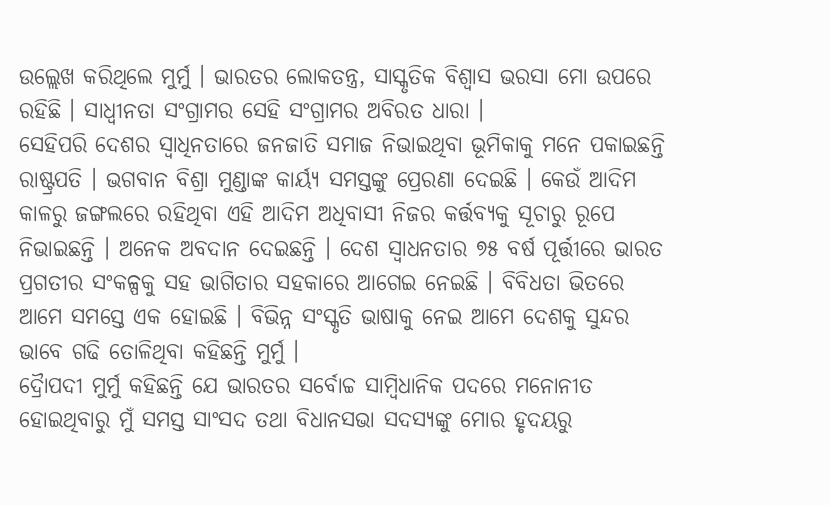ଉଲ୍ଲେଖ କରିଥିଲେ ମୁର୍ମୁ । ଭାରତର ଲୋକତନ୍ତ୍ର, ସାସ୍କୃତିକ ବିଶ୍ୱାସ ଭରସା ମୋ ଉପରେ ରହିଛି । ସାଧ୍ୱୀନତା ସଂଗ୍ରାମର ସେହି ସଂଗ୍ରାମର ଅବିରତ ଧାରା ।
ସେହିପରି ଦେଶର ସ୍ୱାଧିନତାରେ ଜନଜାତି ସମାଜ ନିଭାଇଥିବା ଭୂମିକାକୁ ମନେ ପକାଇଛନ୍ତି ରାଷ୍ଟ୍ରପତି । ଭଗବାନ ବିଶ୍ରା ମୁଣ୍ଡାଙ୍କ କାର୍ୟ୍ୟ ସମସ୍ତଙ୍କୁ ପ୍ରେରଣା ଦେଇଛି । କେଉଁ ଆଦିମ କାଳରୁ ଜଙ୍ଗଲରେ ରହିଥିବା ଏହି ଆଦିମ ଅଧିବାସୀ ନିଜର କର୍ତ୍ତବ୍ୟକୁ ସୂଚାରୁ ରୂପେ ନିଭାଇଛନ୍ତି । ଅନେକ ଅବଦାନ ଦେଇଛନ୍ତି । ଦେଶ ସ୍ୱାଧନତାର ୭୫ ବର୍ଷ ପୂର୍ତ୍ତୀରେ ଭାରତ ପ୍ରଗତୀର ସଂକଳ୍ପକୁ ସହ ଭାଗିତାର ସହକାରେ ଆଗେଇ ନେଇଛି । ବିବିଧତା ଭିତରେ ଆମେ ସମସ୍ତେ ଏକ ହୋଇଛି । ବିଭିନ୍ନ ସଂସ୍କୃତି ଭାଷାକୁ ନେଇ ଆମେ ଦେଶକୁ ସୁନ୍ଦର ଭାବେ ଗଢି ତୋଳିଥିବା କହିଛନ୍ତି ମୁର୍ମୁ ।
ଦ୍ରୈାପଦୀ ମୁର୍ମୁ କହିଛନ୍ତି ଯେ ଭାରତର ସର୍ବୋଚ୍ଚ ସାମ୍ବିଧାନିକ ପଦରେ ମନୋନୀତ ହୋଇଥିବାରୁ ମୁଁ ସମସ୍ତ ସାଂସଦ ତଥା ବିଧାନସଭା ସଦସ୍ୟଙ୍କୁ ମୋର ହୃଦୟରୁ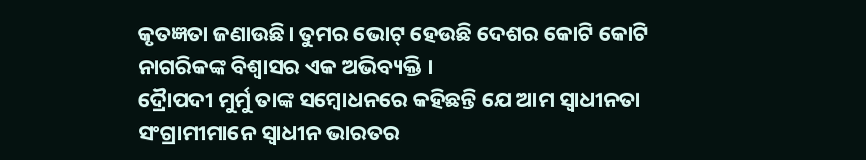କୃତଜ୍ଞତା ଜଣାଉଛି। ତୁମର ଭୋଟ୍ ହେଉଛି ଦେଶର କୋଟି କୋଟି ନାଗରିକଙ୍କ ବିଶ୍ୱାସର ଏକ ଅଭିବ୍ୟକ୍ତି ।
ଦ୍ରୈାପଦୀ ମୁର୍ମୁ ତାଙ୍କ ସମ୍ବୋଧନରେ କହିଛନ୍ତି ଯେ ଆମ ସ୍ୱାଧୀନତା ସଂଗ୍ରାମୀମାନେ ସ୍ୱାଧୀନ ଭାରତର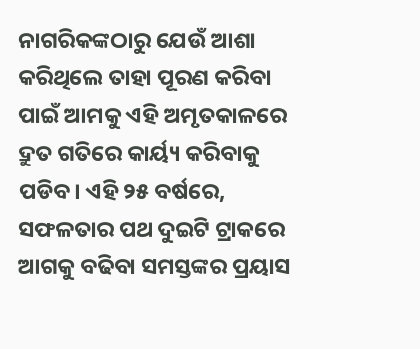ନାଗରିକଙ୍କଠାରୁ ଯେଉଁ ଆଶା କରିଥିଲେ ତାହା ପୂରଣ କରିବା ପାଇଁ ଆମକୁ ଏହି ଅମୃତକାଳରେ ଦ୍ରୁତ ଗତିରେ କାର୍ୟ୍ୟ କରିବାକୁ ପଡିବ। ଏହି ୨୫ ବର୍ଷରେ, ସଫଳତାର ପଥ ଦୁଇଟି ଟ୍ରାକରେ ଆଗକୁ ବଢିବା ସମସ୍ତଙ୍କର ପ୍ରୟାସ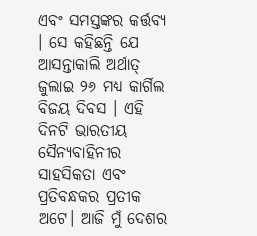ଏବଂ ସମସ୍ତଙ୍କର କର୍ତ୍ତବ୍ୟ । ସେ କହିଛନ୍ତି ଯେ ଆସନ୍ତାକାଲି ଅର୍ଥାତ୍ ଜୁଲାଇ ୨୬ ମଧ୍ୟ କାର୍ଗିଲ ବିଜୟ ଦିବସ । ଏହି ଦିନଟି ଭାରତୀୟ ସୈନ୍ୟବାହିନୀର ସାହସିକତା ଏବଂ ପ୍ରତିବନ୍ଧକର ପ୍ରତୀକ ଅଟେ। ଆଜି ମୁଁ ଦେଶର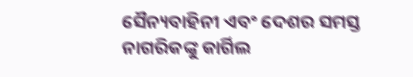ସୈନ୍ୟବାହିନୀ ଏବଂ ଦେଶର ସମସ୍ତ ନାଗରିକଙ୍କୁ କାର୍ଗିଲ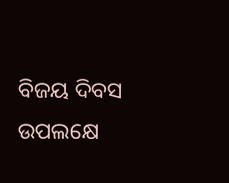ବିଜୟ ଦିବସ ଉପଲକ୍ଷେ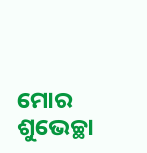ମୋର ଶୁଭେଚ୍ଛା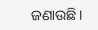ଜଣାଉଛି।